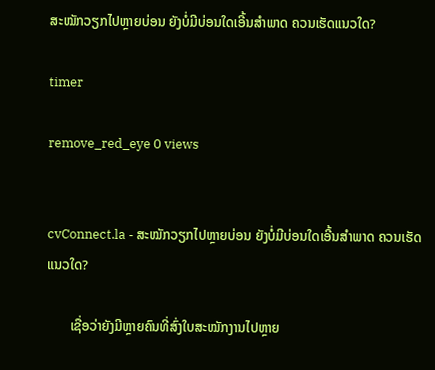ສະໝັກວຽກໄປຫຼາຍບ່ອນ ຍັງບໍ່ມີບ່ອນໃດເອີ້ນສໍາພາດ ຄວນເຮັດແນວໃດ?

timer

remove_red_eye 0 views


cvConnect.la - ສະໝັກວຽກໄປຫຼາຍບ່ອນ ຍັງບໍ່ມີບ່ອນໃດເອີ້ນສໍາພາດ ຄວນເຮັດແນວໃດ?

       ເຊື່ອວ່າຍັງມີຫຼາຍຄົນທີ່ສົ່ງໃບສະໝັກງານໄປຫຼາຍ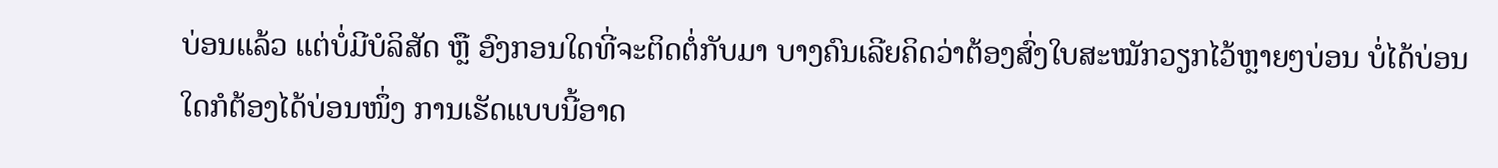ບ່ອນແລ້ວ ແຕ່ບໍ່ມີບໍລິສັດ ຫຼື ອົງກອນໃດທີ່ຈະຕິດຕໍ່ກັບມາ ບາງຄົນເລີຍຄິດວ່າຕ້ອງສົ່ງໃບສະໝັກວຽກໄວ້ຫຼາຍໆບ່ອນ ບໍ່ໄດ້ບ່ອນໃດກໍຕ້ອງໄດ້ບ່ອນໜຶ່ງ ການເຮັດແບບນີ້ອາດ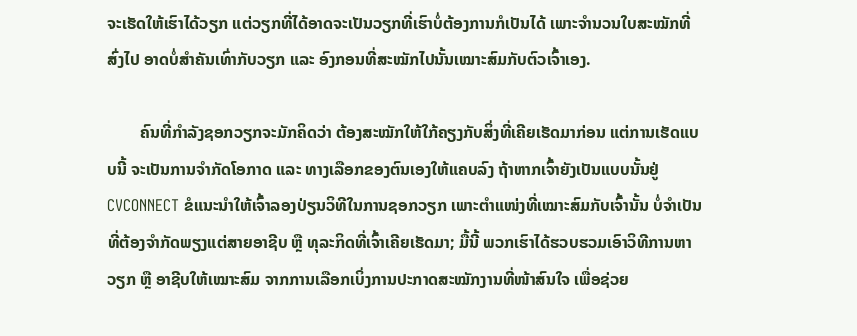ຈະເຮັດໃຫ້ເຮົາໄດ້ວຽກ ແຕ່ວຽກທີ່ໄດ້ອາດຈະເປັນວຽກທີ່ເຮົາບໍ່ຕ້ອງການກໍເປັນໄດ້ ເພາະຈໍານວນໃບສະໝັກທີ່ສົ່ງໄປ ອາດບໍ່ສໍາຄັນເທົ່າກັບວຽກ ແລະ ອົງກອນທີ່ສະໝັກໄປນັ້ນເໝາະສົມກັບຕົວເຈົ້າເອງ.

        ຄົນທີ່ກໍາລັງຊອກວຽກຈະມັກຄິດວ່າ ຕ້ອງສະໝັກໃຫ້ໃກ້ຄຽງກັບສິ່ງທີ່ເຄີຍເຮັດມາກ່ອນ ແຕ່ການເຮັດແບບນີ້ ຈະເປັນການຈໍາກັດໂອກາດ ແລະ ທາງເລືອກຂອງຕົນເອງໃຫ້ແຄບລົງ ຖ້າຫາກເຈົ້າຍັງເປັນແບບນັ້ນຢູ່ CVCONNECT ຂໍແນະນໍາໃຫ້ເຈົ້າລອງປ່ຽນວິທີໃນການຊອກວຽກ ເພາະຕໍາແໜ່ງທີ່ເໝາະສົມກັບເຈົ້ານັ້ນ ບໍ່ຈໍາເປັນທີ່ຕ້ອງຈໍາກັດພຽງແຕ່ສາຍອາຊີບ ຫຼື ທຸລະກິດທີ່ເຈົ້າເຄີຍເຮັດມາ; ມື້ນີ້ ພວກເຮົາໄດ້ຮວບຮວມເອົາວິທີການຫາວຽກ ຫຼື ອາຊີບໃຫ້ເໝາະສົມ ຈາກການເລືອກເບິ່ງການປະກາດສະໝັກງານທີ່ໜ້າສົນໃຈ ເພື່ອຊ່ວຍ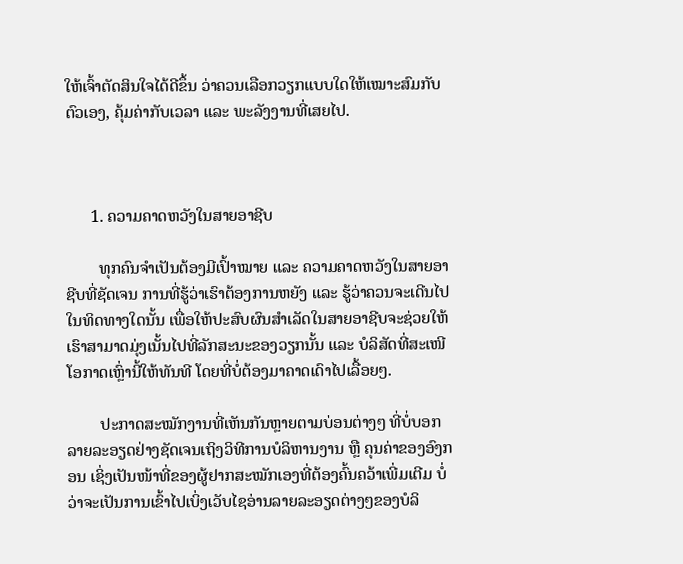ໃຫ້ເຈົ້າຕັດສິນໃຈໄດ້ດີຂຶ້ນ ວ່າຄວນເລືອກວຽກແບບໃດໃຫ້ເໝາະສົມກັບຕົວເອງ, ຄຸ້ມຄ່າກັບເວລາ ແລະ ພະລັງງານທີ່ເສຍໄປ.



      1. ຄວາມຄາດຫວັງໃນສາຍອາຊີບ

        ທຸກຄົນຈໍາເປັນຕ້ອງມີເປົ້າໝາຍ ແລະ ຄວາມຄາດຫວັງໃນສາຍອາຊີບທີ່ຊັດເຈນ ການທີ່ຮູ້ວ່າເຮົາຕ້ອງການຫຍັງ ແລະ ຮູ້ວ່າຄວນຈະເດີນໄປໃນທິດທາງໃດນັ້ນ ເພື່ອໃຫ້ປະສົບຜົນສໍາເລັດໃນສາຍອາຊີບຈະຊ່ວຍໃຫ້ເຮົາສາມາດມຸ່ງເນັ້ນໄປທີ່ລັກສະນະຂອງວຽກນັ້ນ ແລະ ບໍລິສັດທີ່ສະເໜີໂອກາດເຫຼົ່ານີ້ໃຫ້ທັນທີ ໂດຍທີ່ບໍ່ຕ້ອງມາຄາດເດົາໄປເລື້ອຍໆ.

        ປະກາດສະໝັກງານທີ່ເຫັນກັນຫຼາຍຕາມບ່ອນຕ່າງໆ ທີ່ບໍ່ບອກລາຍລະອຽດຢ່າງຊັດເຈນເຖິງວິທີການບໍລິຫານງານ ຫຼື ຄຸນຄ່າຂອງອົງກອນ ເຊິ່ງເປັນໜ້າທີ່ຂອງຜູ້ຢາກສະໝັກເອງທີ່ຕ້ອງຄົ້ນຄວ້າເພີ່ມເຕີມ ບໍ່ວ່າຈະເປັນການເຂົ້າໄປເບິ່ງເວັບໄຊອ່ານລາຍລະອຽດຕ່າງໆຂອງບໍລິ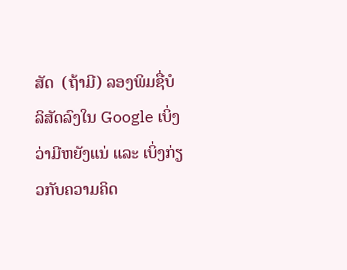ສັດ  (ຖ້າມີ) ລອງພິມຊື່ບໍລິສັດລົງໃນ Google ເບິ່ງວ່າມີຫຍັງແນ່ ແລະ ເບິ່ງກ່ຽວກັບຄວາມຄິດ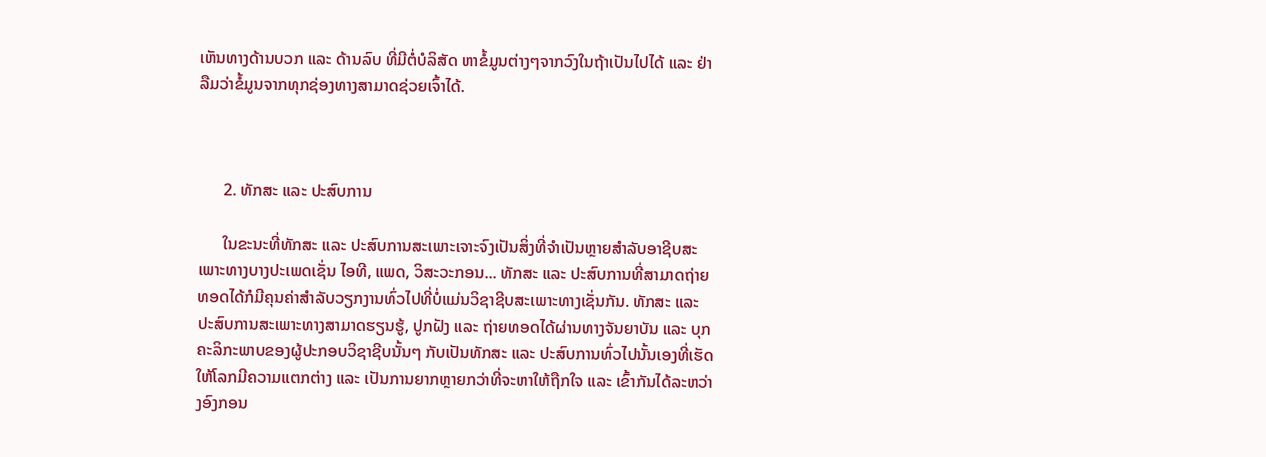ເຫັນທາງດ້ານບວກ ແລະ ດ້ານລົບ ທີ່ມີຕໍ່ບໍລິສັດ ຫາຂໍ້ມູນຕ່າງໆຈາກວົງໃນຖ້າເປັນໄປໄດ້ ແລະ ຢ່າລືມວ່າຂໍ້ມູນຈາກທຸກຊ່ອງທາງສາມາດຊ່ວຍເຈົ້າໄດ້.



      2. ທັກສະ ແລະ ປະສົບການ

      ໃນຂະນະທີ່ທັກສະ ແລະ ປະສົບການສະເພາະເຈາະຈົງເປັນສິ່ງທີ່ຈໍາເປັນຫຼາຍສໍາລັບອາຊີບສະເພາະທາງບາງປະເພດເຊັ່ນ ໄອທີ, ແພດ, ວິສະວະກອນ... ທັກສະ ແລະ ປະສົບການທີ່ສາມາດຖ່າຍທອດໄດ້ກໍມີຄຸນຄ່າສໍາລັບວຽກງານທົ່ວໄປທີ່ບໍ່ແມ່ນວິຊາຊີບສະເພາະທາງເຊັ່ນກັນ. ທັກສະ ແລະ ປະສົບການສະເພາະທາງສາມາດຮຽນຮູ້, ປູກຝັງ ແລະ ຖ່າຍທອດໄດ້ຜ່ານທາງຈັນຍາບັນ ແລະ ບຸກຄະລິກະພາບຂອງຜູ້ປະກອບວິຊາຊີບນັ້ນໆ ກັບເປັນທັກສະ ແລະ ປະສົບການທົ່ວໄປນັ້ນເອງທີ່ເຮັດໃຫ້ໂລກມີຄວາມແຕກຕ່າງ ແລະ ເປັນການຍາກຫຼາຍກວ່າທີ່ຈະຫາໃຫ້ຖືກໃຈ ແລະ ເຂົ້າກັນໄດ້ລະຫວ່າງອົງກອນ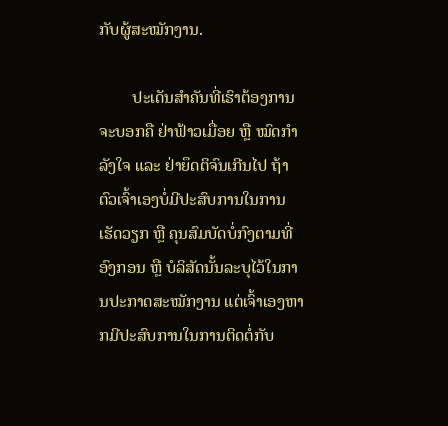ກັບຜູ້ສະໝັກງານ.

        ປະເດັນສໍາຄັນທີ່ເຮົາຕ້ອງການຈະບອກຄື ຢ່າຟ້າວເມື່ອຍ ຫຼື ໝົດກໍາລັງໃຈ ແລະ ຢ່າຍຶດຕິຈົນເກີນໄປ ຖ້າຕົວເຈົ້າເອງບໍ່ມີປະສົບການໃນການເຮັດວຽກ ຫຼື ຄຸນສົມບັດບໍ່ກົງຕາມທີ່ອົງກອນ ຫຼື ບໍລິສັດນັ້ນລະບຸໄວ້ໃນການປະກາດສະໝັກງານ ແຕ່ເຈົ້າເອງຫາກມີປະສົບການໃນການຕິດຕໍ່ກັບ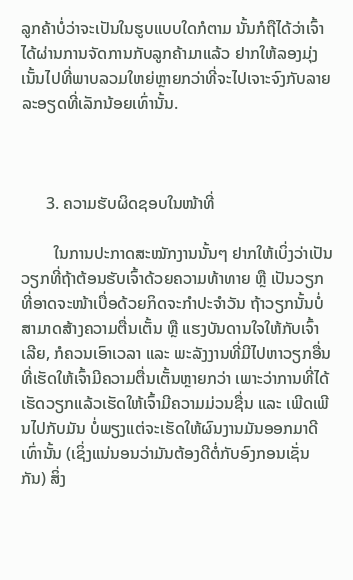ລູກຄ້າບໍ່ວ່າຈະເປັນໃນຮູບແບບໃດກໍຕາມ ນັ້ນກໍຖືໄດ້ວ່າເຈົ້າໄດ້ຜ່ານການຈັດການກັບລູກຄ້າມາແລ້ວ ຢາກໃຫ້ລອງມຸ່ງເນັ້ນໄປທີ່ພາບລວມໃຫຍ່ຫຼາຍກວ່າທີ່ຈະໄປເຈາະຈົງກັບລາຍລະອຽດທີ່ເລັກນ້ອຍເທົ່ານັ້ນ.



      3. ຄວາມຮັບຜິດຊອບໃນໜ້າທີ່

        ໃນການປະກາດສະໝັກງານນັ້ນໆ ຢາກໃຫ້ເບິ່ງວ່າເປັນວຽກທີ່ຖ້າຕ້ອນຮັບເຈົ້າດ້ວຍຄວາມທ້າທາຍ ຫຼື ເປັນວຽກທີ່ອາດຈະໜ້າເບື່ອດ້ວຍກິດຈະກໍາປະຈໍາວັນ ຖ້າວຽກນັ້ນບໍ່ສາມາດສ້າງຄວາມຕື່ນເຕັ້ນ ຫຼື ແຮງບັນດານໃຈໃຫ້ກັບເຈົ້າເລີຍ, ກໍຄວນເອົາເວລາ ແລະ ພະລັງງານທີ່ມີໄປຫາວຽກອື່ນທີ່ເຮັດໃຫ້ເຈົ້າມີຄວາມຕື່ນເຕັ້ນຫຼາຍກວ່າ ເພາະວ່າການທີ່ໄດ້ເຮັດວຽກແລ້ວເຮັດໃຫ້ເຈົ້າມີຄວາມມ່ວນຊື່ນ ແລະ ເພີດເພີນໄປກັບມັນ ບໍ່ພຽງແຕ່ຈະເຮັດໃຫ້ຜົນງານມັນອອກມາດີເທົ່ານັ້ນ (ເຊິ່ງແນ່ນອນວ່າມັນຕ້ອງດີຕໍ່ກັບອົງກອນເຊັ່ນກັນ) ສິ່ງ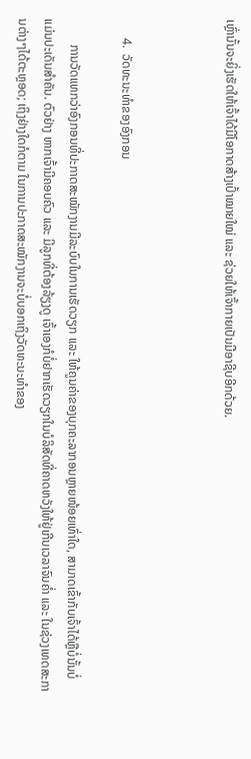ເຫຼົ່ານັ້ນຈະຍິ່ງເຮັດໃຫ້ເຈົ້າໄດ້ມີໂອກາດສ້າງເປົ້າໝາຍໃໝ່ ແລະ ຊ່ວຍໃຫ້ເຈົ້າກາຍເປັນມືອາຊີບອີກດ້ວຍ.



      4.  ວັດທະນະທໍາຂອງອົງກອນ

        ການວັດແທກວ່າອົງກອນທີ່ປະກາດສະໝັກງານມີລະບົບໃນການເຮັດວຽກ ແລະ ໃຫ້ຄູນຄ່າຂອງບຸກຄະລາກອນຫຼາຍໜ້ອຍເທົ່າໃດ, ສາມາດເຂົ້າກັບເຈົ້າໄດ້ຫຼືບໍ່ນັ້ນບໍ່ແມ່ນປະເດັນສໍາຄັນ. ຕົວຢ່າງ ຫາກເຈົ້າມີຄອບຄົວ ແລະ ມີລູກທີ່ຕ້ອງລ້ຽງດູ ເຈົ້າເອງກໍບໍ່ຢາກເຮັດວຽກໃນບໍລິສັດທີ່ຄາດຫວັງໃຫ້ຢູ່ເກີນເວລາຈົນຄໍ່າ ແລະ ໃນຊ່ວງເທດສະການຕ່າງໆໄດ້ຕະຫຼອດ; ເຖິງຢ່າງໃດກໍຕາມ ໃນການປະກາດສະໝັກງານຈະບໍ່ບອກເຖິງວັດທະນະທໍາຂອງ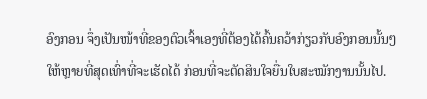ອົງກອນ ຈຶ່ງເປັນໜ້າທີ່ຂອງຕົວເຈົ້າເອງທີ່ຕ້ອງໄດ້ຄົ້ນຄວ້າກ່ຽວກັບອົງກອນນັ້ນໆໃຫ້ຫຼາຍທີ່ສຸດເທົ່າທີ່ຈະເຮັດໄດ້ ກ່ອນທີ່ຈະຕັດສິນໃຈຍື່ນໃບສະໝັກງານນັ້ນໄປ.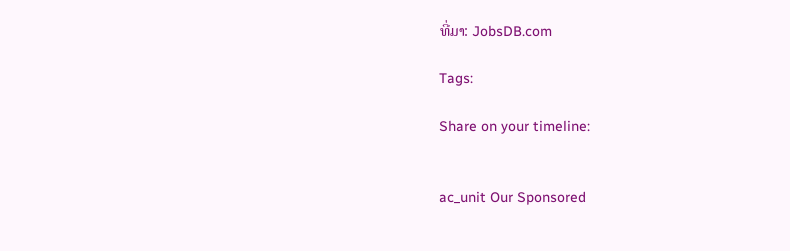ທີ່ມາ: JobsDB.com

Tags:

Share on your timeline:


ac_unit Our Sponsored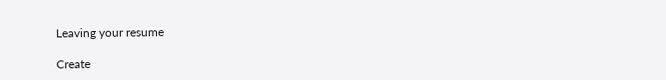Leaving your resume

Create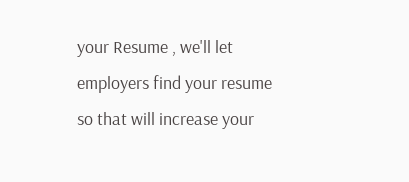your Resume , we'll let employers find your resume so that will increase your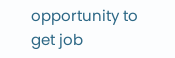opportunity to get job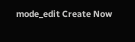mode_edit Create Now